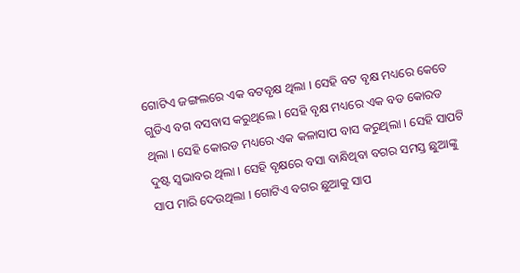ଗୋଟିଏ ଜଙ୍ଗଲରେ ଏକ ବଟବୃକ୍ଷ ଥିଲା । ସେହି ବଟ ବୃକ୍ଷ ମଧ୍ୟରେ କେତେ ଗୁଡିଏ ବଗ ବସବାସ କରୁଥିଲେ । ସେହି ବୃକ୍ଷ ମଧ୍ୟରେ ଏକ ବଡ କୋରଡ ଥିଲା । ସେହି କୋରଡ ମଧ୍ୟରେ ଏକ କଳାସାପ ବାସ କରୁଥିଲା । ସେହି ସାପଟି ଦୁଷ୍ଟ ସ୍ୱଭାବର ଥିଲା । ସେହି ବୃକ୍ଷରେ ବସା ବାନ୍ଧିଥିବା ବଗର ସମସ୍ତ ଛୁଆଙ୍କୁ ସାପ ମାରି ଦେଉଥିଲା । ଗୋଟିଏ ବଗର ଛୁଆକୁ ସାପ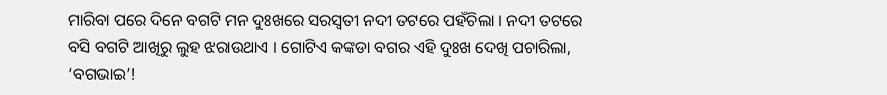ମାରିବା ପରେ ଦିନେ ବଗଟି ମନ ଦୁଃଖରେ ସରସ୍ୱତୀ ନଦୀ ତଟରେ ପହଁଚିଲା । ନଦୀ ତଟରେ ବସି ବଗଟି ଆଖିରୁ ଲୁହ ଝରାଉଥାଏ । ଗୋଟିଏ କଙ୍କଡା ବଗର ଏହି ଦୁଃଖ ଦେଖି ପଚାରିଲା, ‘ବଗଭାଇ’!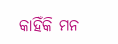କାହିଁକି ମନ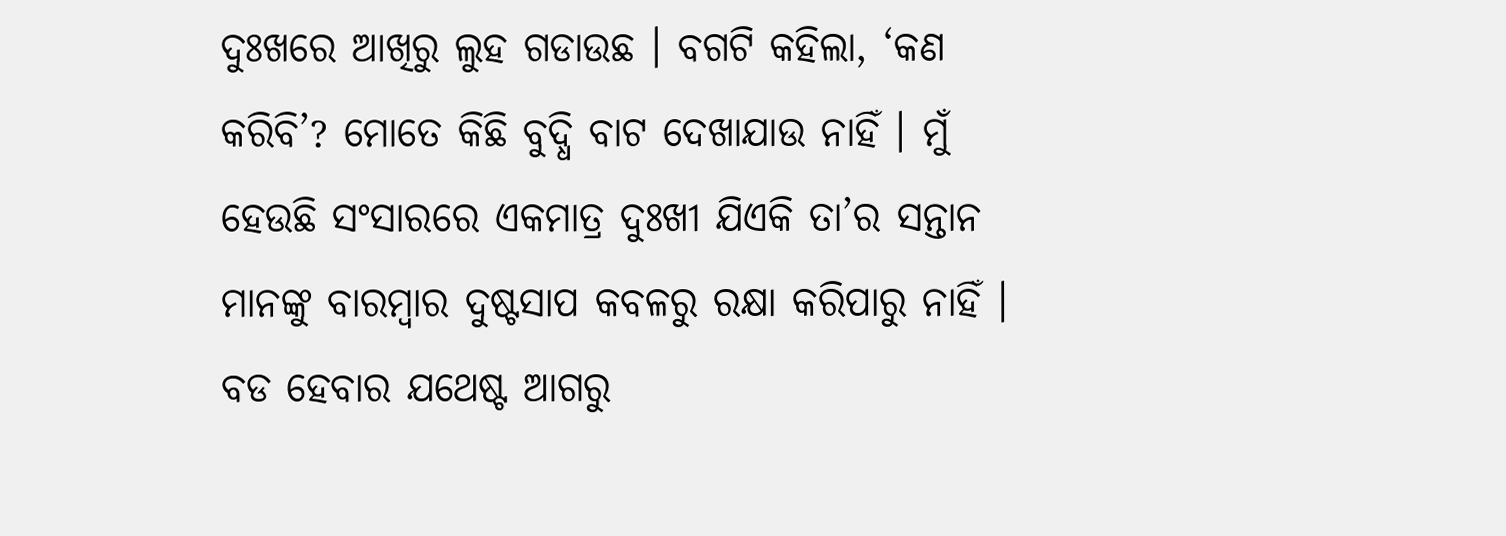ଦୁଃଖରେ ଆଖିରୁ ଲୁହ ଗଡାଉଛ । ବଗଟି କହିଲା, ‘କଣ କରିବି’? ମୋତେ କିଛି ବୁଦ୍ଧି ବାଟ ଦେଖାଯାଉ ନାହିଁ । ମୁଁ ହେଉଛି ସଂସାରରେ ଏକମାତ୍ର ଦୁଃଖୀ ଯିଏକି ତା’ର ସନ୍ତାନ ମାନଙ୍କୁ ବାରମ୍ବାର ଦୁଷ୍ଟସାପ କବଳରୁ ରକ୍ଷା କରିପାରୁ ନାହିଁ । ବଡ ହେବାର ଯଥେଷ୍ଟ ଆଗରୁ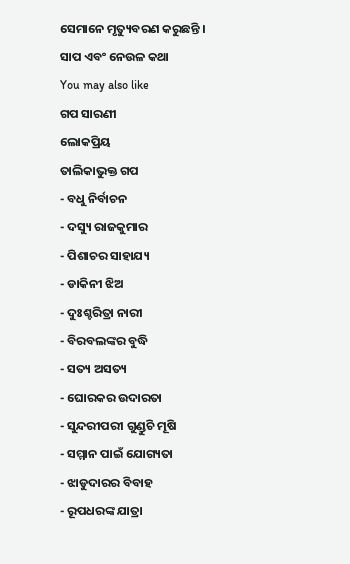ସେମାନେ ମୃତ୍ୟୁବରଣ କରୁଛନ୍ତି ।
ସାପ ଏବଂ ନେଉଳ କଥା
You may also like
ଗପ ସାରଣୀ
ଲୋକପ୍ରିୟ
ତାଲିକାଭୁକ୍ତ ଗପ
- ବଧୁ ନିର୍ବାଚନ
- ଦସ୍ୟୁ ରାଜକୁମାର
- ପିଶାଚର ସାହାଯ୍ୟ
- ଡାକିନୀ ଝିଅ
- ଦୁଃଶ୍ଚରିତ୍ରା ନାରୀ
- ବିରବଲଙ୍କର ବୁଦ୍ଧି
- ସତ୍ୟ ଅସତ୍ୟ
- ଘୋରକର ଉଦାରତା
- ସୁନ୍ଦରୀପରୀ ଗୁଣ୍ଡୁଚି ମୂଷି
- ସମ୍ମାନ ପାଇଁ ଯୋଗ୍ୟତା
- ଝାଡୁଦାରର ବିବାହ
- ରୂପଧରଙ୍କ ଯାତ୍ରା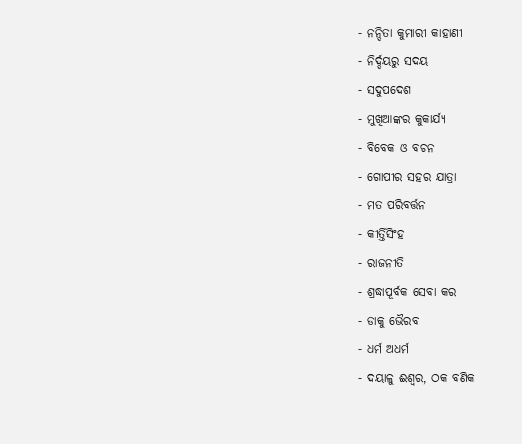- ନନ୍ଦିତା କୁମାରୀ କାହାଣୀ
- ନିର୍ଦ୍ଦୟରୁ ସଦୟ
- ସଦୁପଦେଶ
- ମୁଖିଆଙ୍କର କୁକାର୍ଯ୍ୟ
- ବିବେକ ଓ ବଚନ
- ଗୋପୀର ସହର ଯାତ୍ରା
- ମତ ପରିବର୍ତ୍ତନ
- କୀର୍ତ୍ତିସିଂହ
- ରାଜନୀତି
- ଶ୍ରଦ୍ଧାପୂର୍ବକ ସେବା କର
- ଡାକୁ ଭୈରବ
- ଧର୍ମ ଅଧର୍ମ
- ଦୟାଳୁ ଈଶ୍ୱର, ଠକ ବଣିକ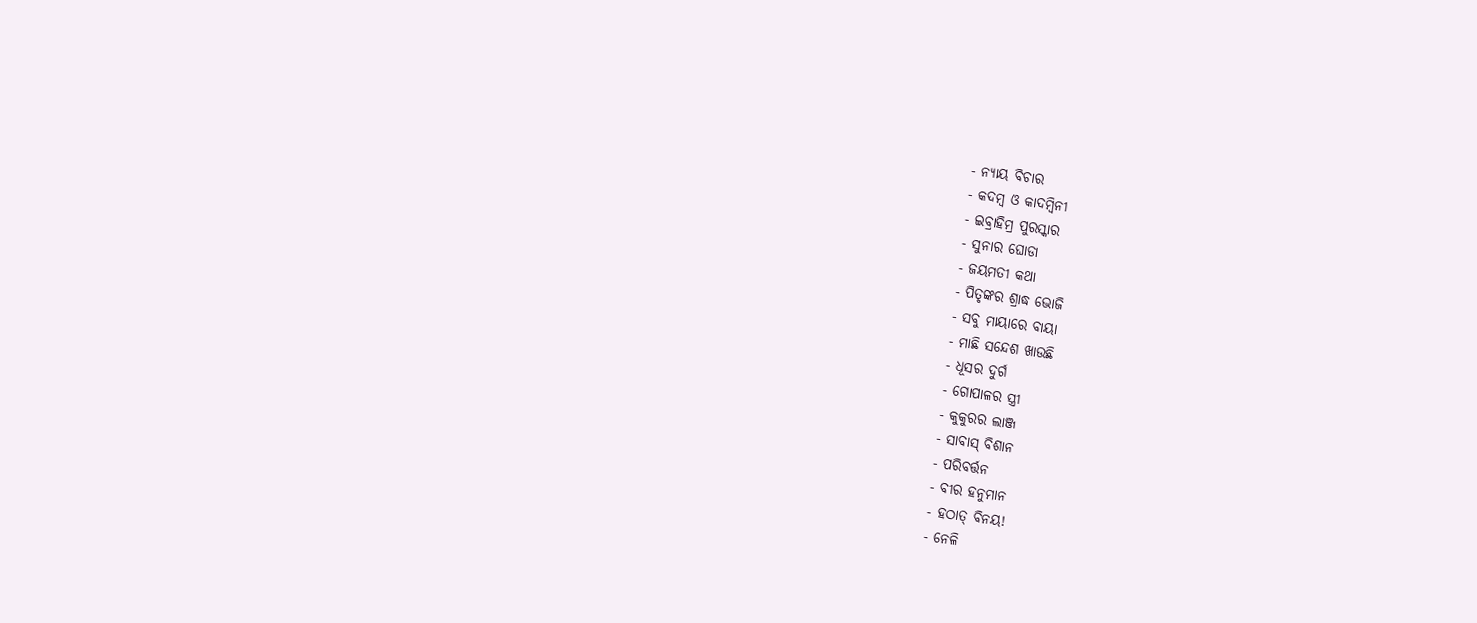- ନ୍ୟାୟ ବିଚାର
- କଦମ୍ବ ଓ କାଦମ୍ବିନୀ
- ଇବ୍ରାହିମ୍ର ପୁରସ୍କାର
- ସୁନାର ଘୋଡା
- ଜୟମତୀ କଥା
- ପିତୃଙ୍କର ଶ୍ରାଦ୍ଧ ଭୋଜି
- ସବୁ ମାୟାରେ ବାୟା
- ମାଛି ସନ୍ଦେଶ ଖାଉଛି
- ଧୂସର ଦୁର୍ଗ
- ଗୋପାଳର ସ୍ତ୍ରୀ
- କୁକୁରର ଲାଞ୍ଜ
- ସାବାସ୍ ବିଶାନ
- ପରିବର୍ତ୍ତନ
- ବୀର ହନୁମାନ
- ହଠାତ୍ ବିନୟ!
- ନେଳି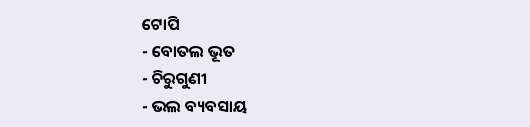ଟୋପି
- ବୋତଲ ଭୂତ
- ଚିରୁଗୁଣୀ
- ଭଲ ବ୍ୟବସାୟ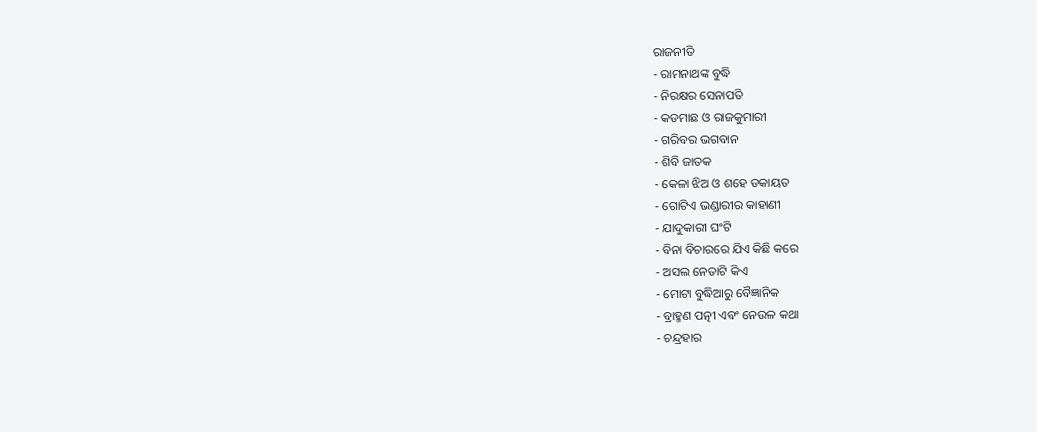ରାଜନୀତି
- ରାମନାଥଙ୍କ ବୁଦ୍ଧି
- ନିରକ୍ଷର ସେନାପତି
- କଡମାଛ ଓ ରାଜକୁମାରୀ
- ଗରିବର ଭଗବାନ
- ଶିବି ଜାତକ
- କେଳା ଝିଅ ଓ ଶହେ ଡକାୟତ
- ଗୋଟିଏ ଭଣ୍ଡାରୀର କାହାଣୀ
- ଯାଦୁକାରୀ ଘଂଟି
- ବିନା ବିଚାରରେ ଯିଏ କିଛି କରେ
- ଅସଲ ନେତାଟି କିଏ
- ମୋଟା ବୁଦ୍ଧିଆରୁ ବୈଜ୍ଞାନିକ
- ବ୍ରାହ୍ମଣ ପତ୍ନୀ ଏବଂ ନେଉଳ କଥା
- ଚନ୍ଦ୍ରହାର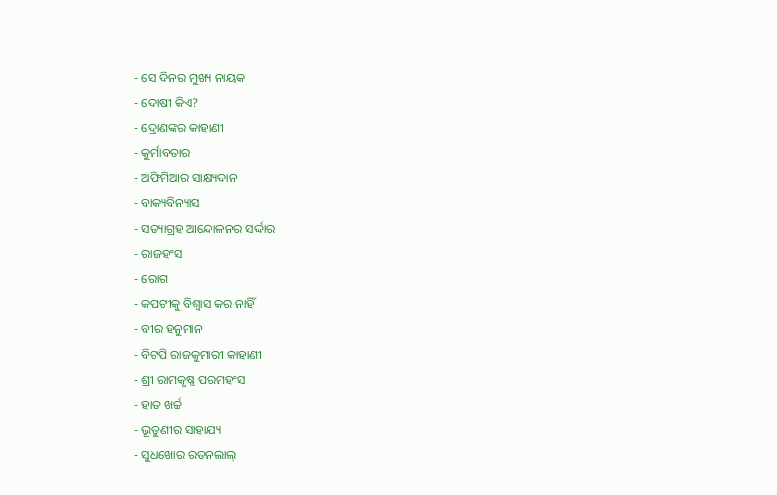- ସେ ଦିନର ମୁଖ୍ୟ ନାୟକ
- ଦୋଷୀ କିଏ?
- ଦ୍ରୋଣଙ୍କର କାହାଣୀ
- କୁର୍ମାବତାର
- ଅଫିମିଆର ସାକ୍ଷ୍ୟଦାନ
- ବାକ୍ୟବିନ୍ୟାସ
- ସତ୍ୟାଗ୍ରହ ଆନ୍ଦୋଳନର ସର୍ଦ୍ଦାର
- ରାଜହଂସ
- ରୋଗ
- କପଟୀକୁ ବିଶ୍ୱାସ କର ନାହିଁ
- ବୀର ହନୁମାନ
- ବିଟପି ରାଜକୁମାରୀ କାହାଣୀ
- ଶ୍ରୀ ରାମକୃଷ୍ଣ ପରମହଂସ
- ହାତ ଖର୍ଚ୍ଚ
- ଭୂତୁଣୀର ସାହାଯ୍ୟ
- ସୁଧଖୋର ରତନଲାଲ୍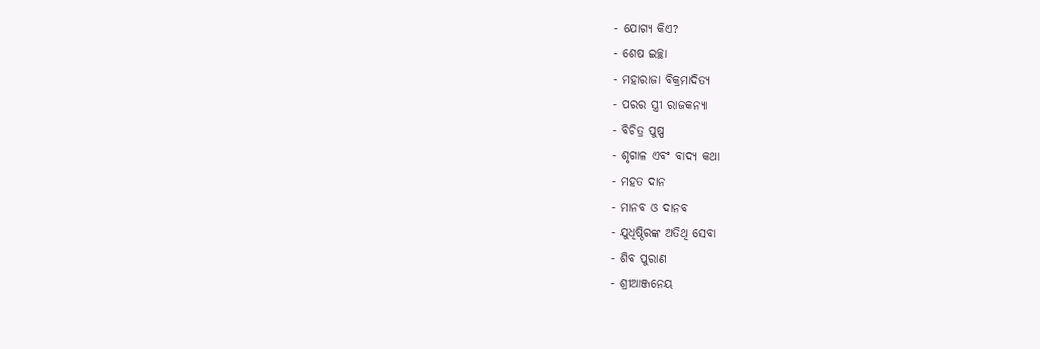- ଯୋଗ୍ୟ କିଏ?
- ଶେଷ ଇଚ୍ଛା
- ମହାରାଜା ବିକ୍ରମାଦିତ୍ୟ
- ପରର ସ୍ତ୍ରୀ ରାଜକନ୍ୟା
- ବିଚିତ୍ର ପୁଷ୍ପ
- ଶୃଗାଳ ଏବଂ ବାଦ୍ୟ କଥା
- ମହତ ଦାନ
- ମାନବ ଓ ଦାନବ
- ଯୁଧିଷ୍ଠିରଙ୍କ ଅତିଥି ସେବା
- ଶିବ ପୁରାଣ
- ଶ୍ରୀଆଞ୍ଜନେୟ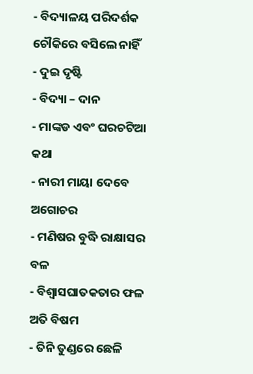- ବିଦ୍ୟାଳୟ ପରିଦର୍ଶକ ଚୌକିରେ ବସିଲେ ନାହିଁ
- ଦୁଇ ଦୃଷ୍ଟି
- ବିଦ୍ୟା – ଦାନ
- ମାଙ୍କଡ ଏବଂ ଘରଚଟିଆ କଥା
- ନାରୀ ମାୟା ଦେବେ ଅଗୋଚର
- ମଣିଷର ବୁଦ୍ଧି ରାକ୍ଷାସର ବଳ
- ବିଶ୍ୱାସଘାତକତାର ଫଳ ଅତି ବିଷମ
- ତିନି ତୁଣ୍ଡରେ ଛେଳି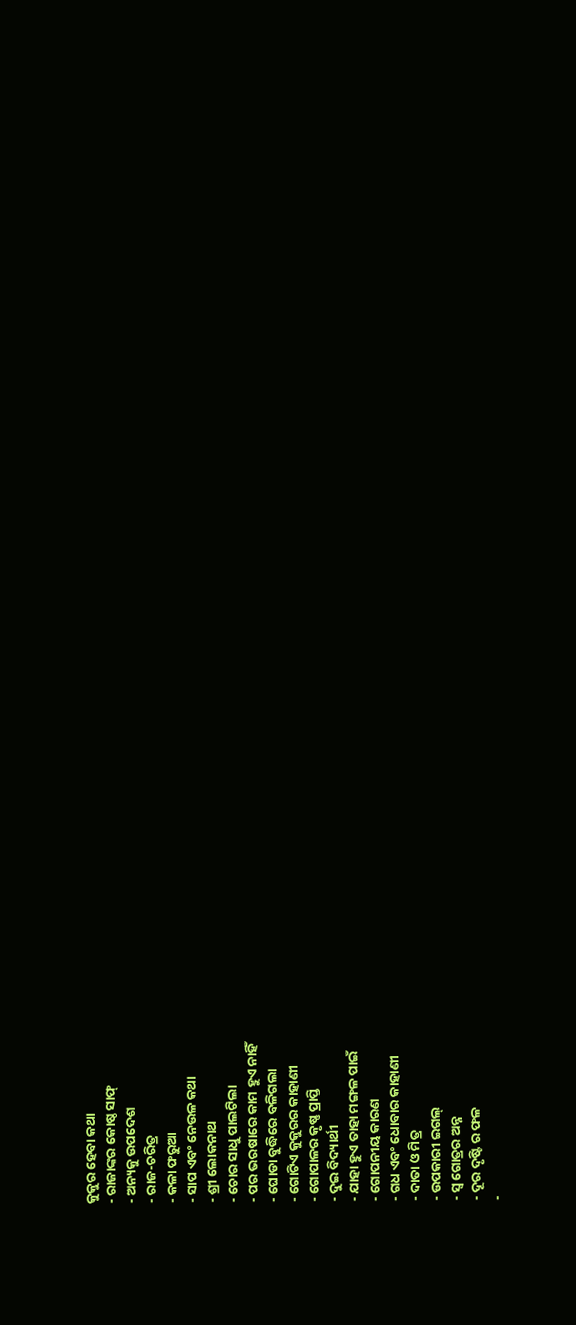କୁକୁର ହେବା କଥା
- ରାଜାଙ୍କର କୋଷ୍ଠ ସାଫ୍
- ଅନ୍ୟକୁ ଉପଦେଶ
- ରାଜ-ଚରିତ୍ର
- କଳା ଫରୁଆ
- ସାପ ଏବଂ ନେଉଳ କଥା
- ଶ୍ରୀ ଲୋକନାଥ
- ଚୋର ସାଧୁ ପାଲଟିଲା
- ପର ଭରଷାରେ କାମ ହୁଏ ନାହିଁ
- ଘୋଡା ବୁଦ୍ଧିରେ ବଳିଗଲା
- ଗୋଟିଏ କୁକୁରର କାହାଣୀ
- ଗୋପାଳର କୃଷ୍ଣ ପ୍ରାପ୍ତି
- ଦୁଇ ବିଦ୍ୟାର୍ଥୀ
- ଯାହା ହୁଏ ତାହା ମଙ୍ଗଳ ପାଇଁ
- ଗୋପନୀୟ କାରଣ
- ଗଧ ଏବଂ ଧୋବାର କାହାଣୀ
- ଦାତା ଓ ମିତ୍ର
- ଉପକାରୀ ଇଗଲ୍
- ସ୍ୱ ଗୋତ୍ରର ଅନ୍ନ
- ଦୂର ଦୃଷ୍ଟି ର ଫଳ
-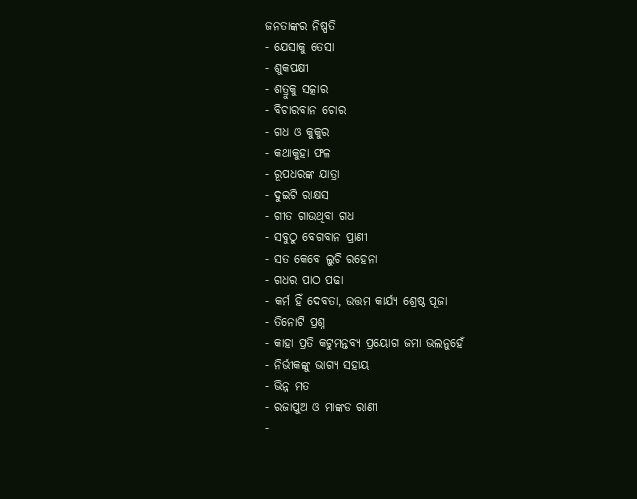ଜନତାଙ୍କର ନିଷ୍ପତି
- ଯେସାକୁ ତେସା
- ଶୁକପକ୍ଷୀ
- ଶତ୍ରୁକୁ ସତ୍କାର
- ବିଚାରବାନ ଚୋର
- ଗଧ ଓ କୁକୁର
- କଥାକୁହା ଫଳ
- ରୂପଧରଙ୍କ ଯାତ୍ରା
- ଦୁଇଟି ରାକ୍ଷସ
- ଗୀତ ଗାଉଥିବା ଗଧ
- ସବୁଠୁ ବେଗବାନ ପ୍ରାଣୀ
- ସତ କେବେ ଲୁଚି ରହେନା
- ଗଧର ପାଠ ପଢା
- କର୍ମ ହିଁ ଦେବତା, ଉତ୍ତମ କାର୍ଯ୍ୟ ଶ୍ରେଷ୍ଠ ପୂଜା
- ତିନୋଟି ପ୍ରଶ୍ନ
- କାହା ପ୍ରତି କଟୁମନ୍ତବ୍ୟ ପ୍ରୟୋଗ ଜମା ଭଲନୁହେଁ
- ନିର୍ଭୀକଙ୍କୁ ଭାଗ୍ୟ ସହାୟ
- ଭିନ୍ନ ମତ
- ରଜାପୁଅ ଓ ମାଙ୍କଡ ରାଣୀ
-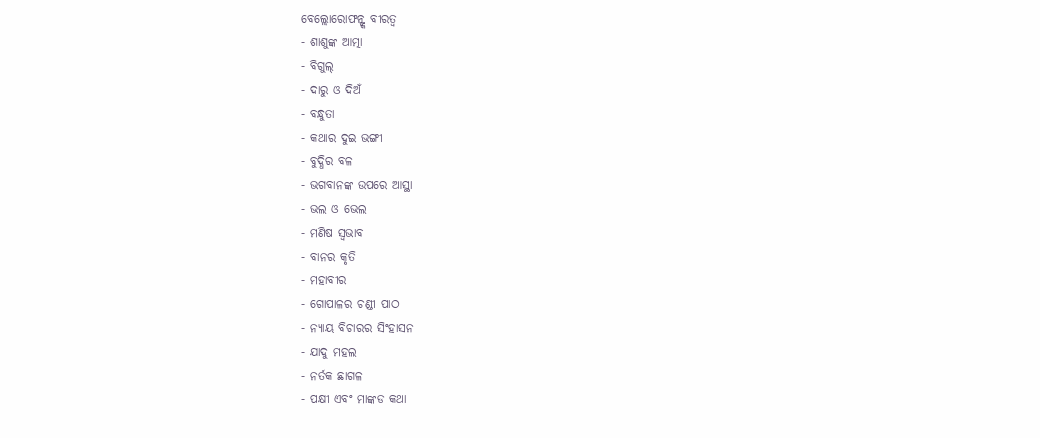ବେଲ୍ଲୋରୋଫନ୍ଙ୍କ ବୀରତ୍ୱ
- ଶାଶୁଙ୍କ ଆତ୍ମା
- ବିଗୁଲ୍
- ଦାରୁ ଓ ଦିଅଁ
- ବନ୍ଧୁତା
- କଥାର ଦୁଇ ଭଙ୍ଗୀ
- ବୁଦ୍ଧିର ବଳ
- ଭଗବାନଙ୍କ ଉପରେ ଆସ୍ଥା
- ଭଲ ଓ ଭେଲ
- ମଣିଷ ସ୍ୱଭାବ
- ବାନର କୃତି
- ମହାବୀର
- ଗୋପାଳର ଚଣ୍ଡୀ ପାଠ
- ନ୍ୟାୟ ବିଚାରର ସିଂହାସନ
- ଯାଦୁ ମହଲ
- ନର୍ତକ ଛାଗଳ
- ପକ୍ଷୀ ଏବଂ ମାଙ୍କଡ କଥା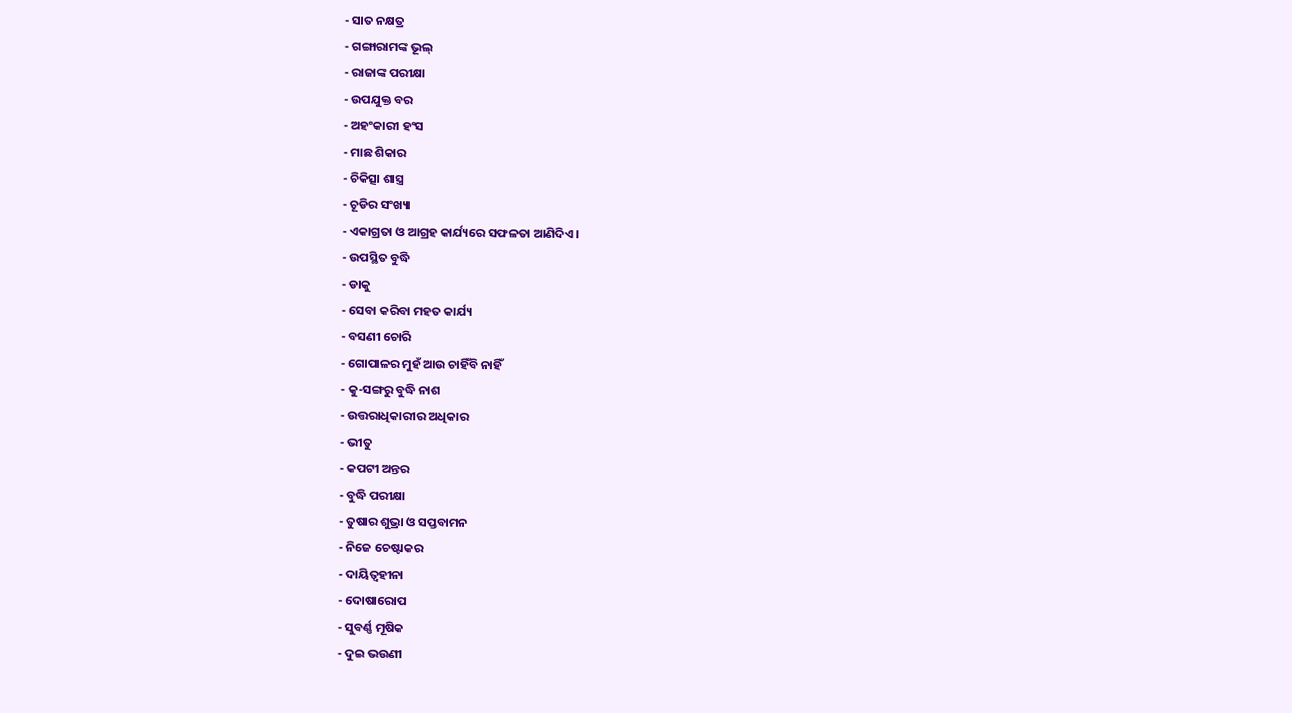- ସାତ ନକ୍ଷତ୍ର
- ଗଙ୍ଗାରାମଙ୍କ ଭୂଲ୍
- ରାଜାଙ୍କ ପରୀକ୍ଷା
- ଉପଯୁକ୍ତ ବର
- ଅହଂକାରୀ ହଂସ
- ମାଛ ଶିକାର
- ଚିକିତ୍ସା ଶାସ୍ତ୍ର
- ଚୂଡିର ସଂଖ୍ୟା
- ଏକାଗ୍ରତା ଓ ଆଗ୍ରହ କାର୍ଯ୍ୟରେ ସଫଳତା ଆଣିଦିଏ ।
- ଉପସ୍ଥିତ ବୁଦ୍ଧି
- ଡାକୁ
- ସେବା କରିବା ମହତ କାର୍ଯ୍ୟ
- ବସଣୀ ଚୋରି
- ଗୋପାଳର ମୁହଁ ଆଉ ଚାହିଁବି ନାହିଁ
- କୁ-ସଙ୍ଗରୁ ବୁଦ୍ଧି ନାଶ
- ଉତ୍ତରାଧିକାରୀର ଅଧିକାର
- ଭୀତୁ
- କପଟୀ ଅନ୍ତର
- ବୁଦ୍ଧି ପରୀକ୍ଷା
- ତୁଷାର ଶୁଭ୍ରା ଓ ସପ୍ତବାମନ
- ନିଜେ ଚେଷ୍ଟାକର
- ଦାୟିତ୍ୱହୀନା
- ଦୋଷାରୋପ
- ସୁବର୍ଣ୍ଣ ମୂଷିକ
- ଦୁଇ ଭଉଣୀ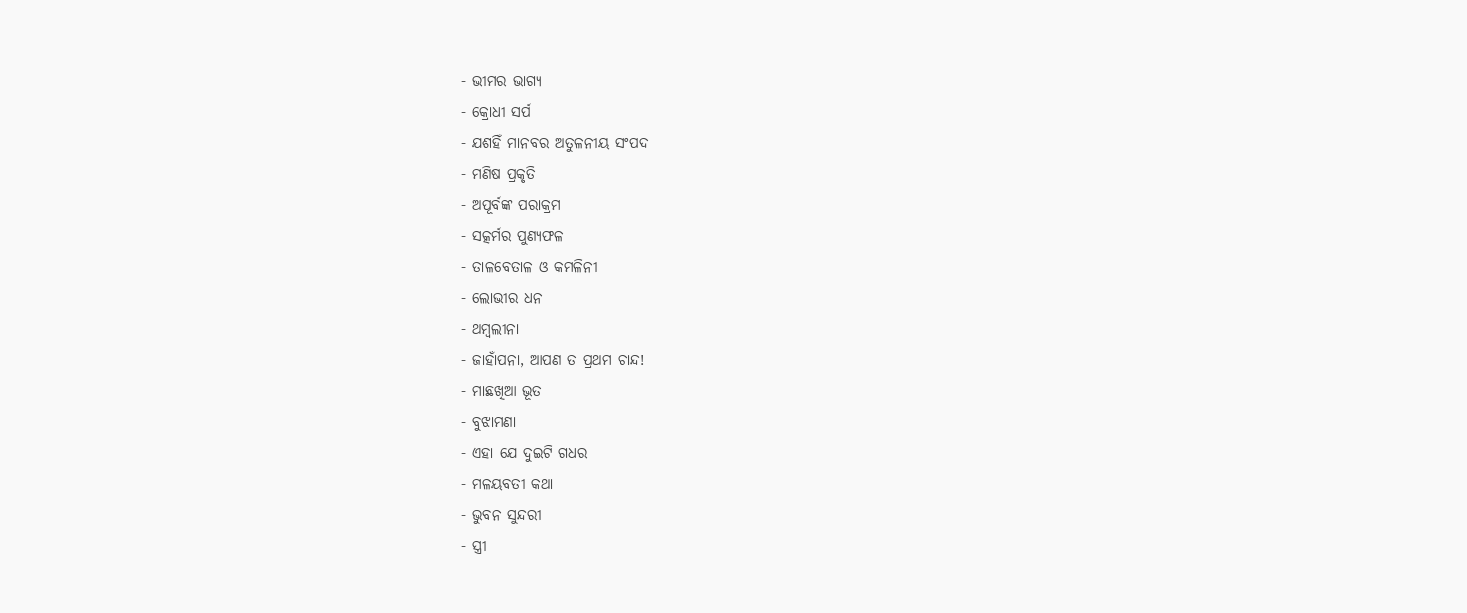- ଭୀମର ଭାଗ୍ୟ
- କ୍ରୋଧୀ ସର୍ପ
- ଯଶହିଁ ମାନବର ଅତୁଳନୀୟ ସଂପଦ
- ମଣିଷ ପ୍ରକୃତି
- ଅପୂର୍ବଙ୍କ ପରାକ୍ରମ
- ସତ୍କର୍ମର ପୁଣ୍ୟଫଳ
- ତାଳବେତାଳ ଓ କମଳିନୀ
- ଲୋଭୀର ଧନ
- ଥମ୍ବଲୀନା
- ଜାହାଁପନା, ଆପଣ ତ ପ୍ରଥମ ଚାନ୍ଦ!
- ମାଛଖିଆ ଭୂତ
- ବୁଝାମଣା
- ଏହା ଯେ ଦୁଇଟି ଗଧର
- ମଳୟବତୀ କଥା
- ଭୁବନ ସୁନ୍ଦରୀ
- ସ୍ତ୍ରୀ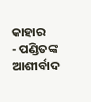କାହାର
- ପଣ୍ଡିତଙ୍କ ଆଶୀର୍ବାଦ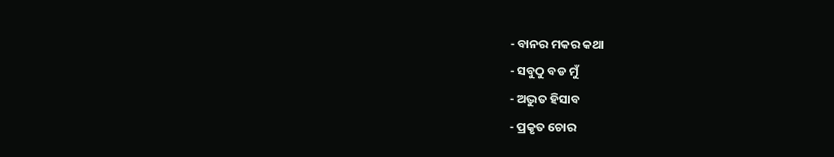- ବାନର ମକର କଥା
- ସବୁଠୁ ବଡ ମୁଁ
- ଅଦ୍ଭୁତ ହିସାବ
- ପ୍ରକୃତ ଚୋର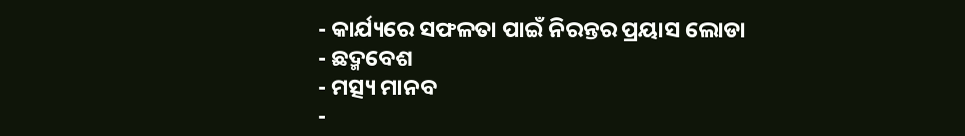- କାର୍ଯ୍ୟରେ ସଫଳତା ପାଇଁ ନିରନ୍ତର ପ୍ରୟାସ ଲୋଡା
- ଛଦ୍ମବେଶ
- ମତ୍ସ୍ୟ ମାନବ
-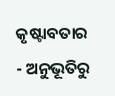କୃଷ୍ଟାବତାର
- ଅନୁଭୂତିରୁ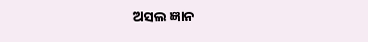ଅସଲ ଜ୍ଞାନ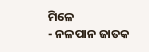ମିଳେ
- ନଳପାନ ଜାତକ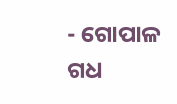- ଗୋପାଳ ଗଧ